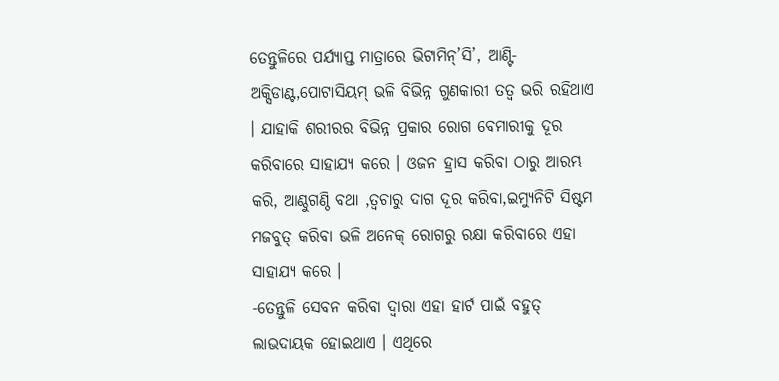ତେନ୍ତୁଳିରେ ପର୍ଯ୍ୟାପ୍ତ ମାତ୍ରାରେ ଭିଟାମିନ୍’ସି’, ଆଣ୍ଟି-ଅକ୍ସିଡାଣ୍ଟ,ପୋଟାସିୟମ୍ ଭଳି ବିଭିନ୍ନ ଗୁଣକାରୀ ତତ୍ୱ ଭରି ରହିଥାଏ । ଯାହାକି ଶରୀରର ବିଭିନ୍ନ ପ୍ରକାର ରୋଗ ବେମାରୀକୁ ଦୂର କରିବାରେ ସାହାଯ୍ୟ କରେ । ଓଜନ ହ୍ରାସ କରିବା ଠାରୁ ଆରମ୍ଭ କରି, ଆଣ୍ଠୁଗଣ୍ଠି ବଥା ,ତ୍ୱଚାରୁ ଦାଗ ଦୂର କରିବା,ଇମ୍ୟୁନିଟି ସିଷ୍ଟମ ମଜବୁତ୍ କରିବା ଭଳି ଅନେକ୍ ରୋଗରୁ ରକ୍ଷା କରିବାରେ ଏହା ସାହାଯ୍ୟ କରେ ।
-ତେନ୍ତୁଳି ସେବନ କରିବା ଦ୍ୱାରା ଏହା ହାର୍ଟ ପାଇଁ ବହୁତ୍ ଲାଭଦାୟକ ହୋଇଥାଏ । ଏଥିରେ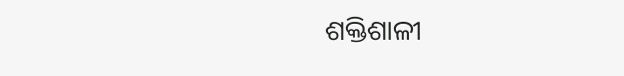ଶକ୍ତିଶାଳୀ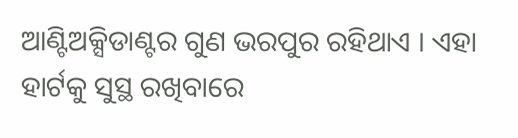ଆଣ୍ଟିଅକ୍ସିଡାଣ୍ଟର ଗୁଣ ଭରପୁର ରହିଥାଏ । ଏହା ହାର୍ଟକୁ ସୁସ୍ଥ ରଖିବାରେ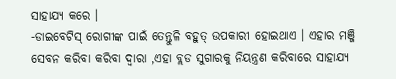ସାହାଯ୍ୟ କରେ ।
-ଡାଇବେଟିସ୍ ରୋଗୀଙ୍କ ପାଇଁ ତେନ୍ତୁଳି ବହୁତ୍ ଉପକାରୀ ହୋଇଥାଏ । ଏହାର ମଞ୍ଜି ସେବନ କରିବା କରିବା ଦ୍ୱାରା ,ଏହା ବ୍ଲଡ ସୁଗାରକୁ ନିୟନ୍ତ୍ରଣ କରିବାରେ ସାହାଯ୍ୟ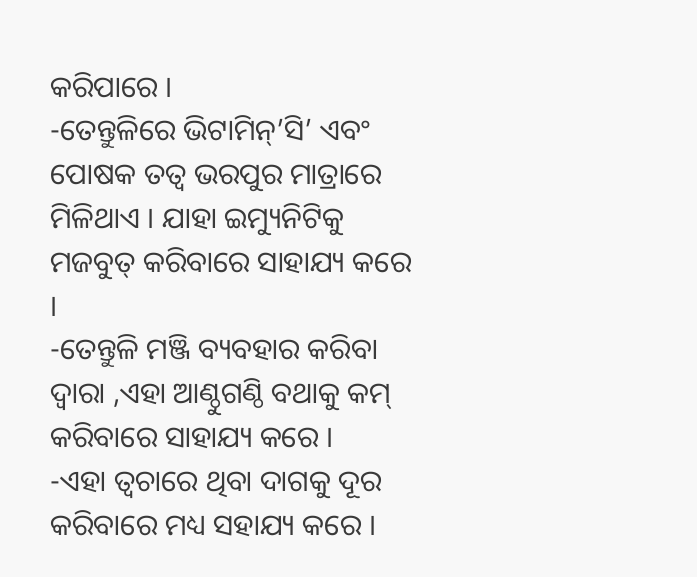କରିପାରେ ।
-ତେନ୍ତୁଳିରେ ଭିଟାମିନ୍’ସି’ ଏବଂ ପୋଷକ ତତ୍ୱ ଭରପୁର ମାତ୍ରାରେ ମିଳିଥାଏ । ଯାହା ଇମ୍ୟୁନିଟିକୁ ମଜବୁତ୍ କରିବାରେ ସାହାଯ୍ୟ କରେ ।
-ତେନ୍ତୁଳି ମଞ୍ଜି ବ୍ୟବହାର କରିବା ଦ୍ୱାରା ,ଏହା ଆଣ୍ଠୁଗଣ୍ଠି ବଥାକୁ କମ୍ କରିବାରେ ସାହାଯ୍ୟ କରେ ।
-ଏହା ତ୍ୱଚାରେ ଥିବା ଦାଗକୁ ଦୂର କରିବାରେ ମଧ୍ୟ ସହାଯ୍ୟ କରେ ।